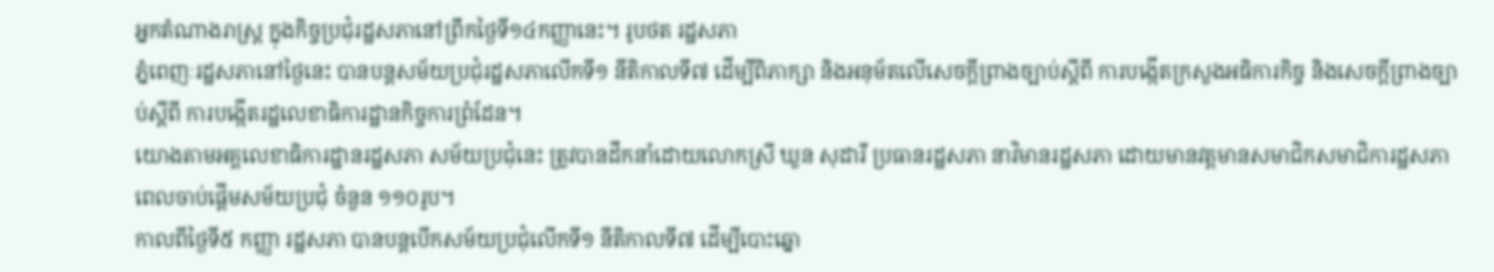អ្នកតំណាងរាស្ត្រ ក្នុងកិច្ចប្រជុំរដ្ឋសភានៅព្រឹកថ្ងៃទី១៤កញ្ញានេះ។ រូបថត រដ្ឋសភា
ភ្នំពេញៈរដ្ឋសភានៅថ្ងៃនេះ បានបន្តសម័យប្រជុំរដ្ឋសភាលើកទី១ នីតិកាលទី៧ ដើម្បីពិភាក្សា និងអនុម័តលើសេចក្តីព្រាងច្បាប់ស្តីពី ការបង្កើតក្រសួងអធិការកិច្ច និងសេចក្តីព្រាងច្បាប់ស្តីពី ការបង្កើតរដ្ឋលេខាធិការដ្ឋានកិច្ចការព្រំដែន។
យោងតាមអគ្គលេខាធិការដ្ឋានរដ្ឋសភា សម័យប្រជុំនេះ ត្រូវបានដឹកនាំដោយលោកស្រី ឃួន សុដារី ប្រធានរដ្ឋសភា នាវិមានរដ្ឋសភា ដោយមានវត្តមានសមាជិកសមាជិការដ្ឋសភា ពេលចាប់ផ្តើមសម័យប្រជុំ ចំនួន ១១០រូប។
កាលពីថ្ងៃទី៥ កញ្ញា រដ្ឋសភា បានបន្តបើកសម័យប្រជុំលើកទី១ នីតិកាលទី៧ ដើម្បីបោះឆ្នោ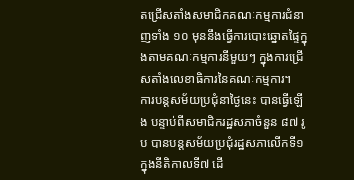តជ្រើសតាំងសមាជិកគណៈកម្មការជំនាញទាំង ១០ មុននឹងធ្វើការបោះឆ្នោតផ្ទៃក្នុងតាមគណៈកម្មការនីមួយៗ ក្នុងការជ្រើសតាំងលេខាធិការនៃគណៈកម្មការ។
ការបន្តសម័យប្រជុំនាថ្ងៃនេះ បានធ្វើឡើង បន្ទាប់ពីសមាជិករដ្ឋសភាចំនួន ៨៧ រូប បានបន្តសម័យប្រជុំរដ្ឋសភាលើកទី១ ក្នុងនីតិកាលទី៧ ដើ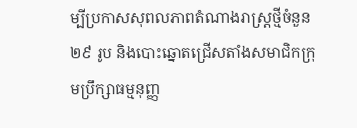ម្បីប្រកាសសុពលភាពតំណាងរាស្ត្រថ្មីចំនួន ២៩ រូប និងបោះឆ្នោតជ្រើសតាំងសមាជិកក្រុមប្រឹក្សាធម្មនុញ្ញ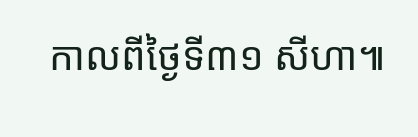កាលពីថ្ងៃទី៣១ សីហា៕